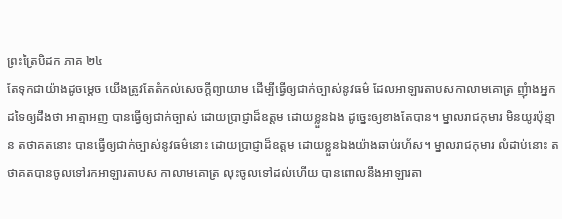ព្រះត្រៃបិដក ភាគ ២៤
តែទុកជាយ៉ាងដូចម្តេច យើងត្រូវតែតំកល់សេចក្តីព្យាយាម ដើម្បីធ្វើឲ្យជាក់ច្បាស់នូវធម៌ ដែលអាឡារតាបសកាលាមគោត្រ ញុំាងអ្នកដទៃឲ្យដឹងថា អាត្មាអញ បានធ្វើឲ្យជាក់ច្បាស់ ដោយប្រាជ្ញាដ៏ឧត្តម ដោយខ្លួនឯង ដូច្នេះឲ្យខាងតែបាន។ ម្នាលរាជកុមារ មិនយូរប៉ុន្មាន តថាគតនោះ បានធ្វើឲ្យជាក់ច្បាស់នូវធម៌នោះ ដោយប្រាជ្ញាដ៏ឧត្តម ដោយខ្លួនឯងយ៉ាងឆាប់រហ័ស។ ម្នាលរាជកុមារ លំដាប់នោះ តថាគតបានចូលទៅរកអាឡារតាបស កាលាមគោត្រ លុះចូលទៅដល់ហើយ បានពោលនឹងអាឡារតា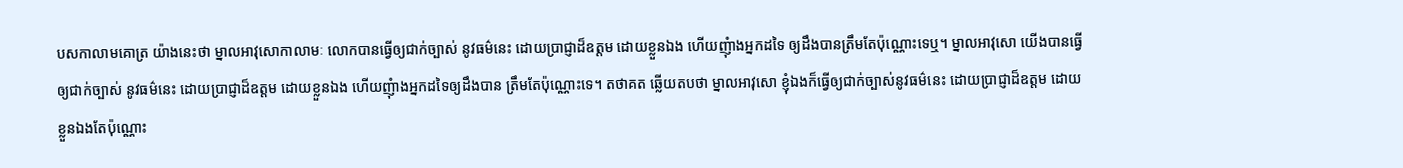បសកាលាមគោត្រ យ៉ាងនេះថា ម្នាលអាវុសោកាលាមៈ លោកបានធ្វើឲ្យជាក់ច្បាស់ នូវធម៌នេះ ដោយប្រាជ្ញាដ៏ឧត្តម ដោយខ្លួនឯង ហើយញុំាងអ្នកដទៃ ឲ្យដឹងបានត្រឹមតែប៉ុណ្ណោះទេឬ។ ម្នាលអាវុសោ យើងបានធ្វើឲ្យជាក់ច្បាស់ នូវធម៌នេះ ដោយប្រាជ្ញាដ៏ឧត្តម ដោយខ្លួនឯង ហើយញុំាងអ្នកដទៃឲ្យដឹងបាន ត្រឹមតែប៉ុណ្ណោះទេ។ តថាគត ឆ្លើយតបថា ម្នាលអាវុសោ ខ្ញុំឯងក៏ធ្វើឲ្យជាក់ច្បាស់នូវធម៌នេះ ដោយប្រាជ្ញាដ៏ឧត្តម ដោយខ្លួនឯងតែប៉ុណ្ណោះ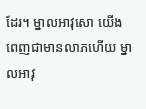ដែរ។ ម្នាលអាវុសោ យើងពេញជាមានលាភហើយ ម្នាលអាវុ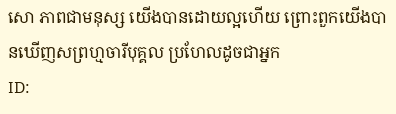សោ ភាពជាមនុស្ស យើងបានដោយល្អហើយ ព្រោះពួកយើងបានឃើញសព្រហ្មចារីបុគ្គល ប្រហែលដូចជាអ្នក
ID: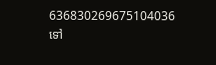636830269675104036
ទៅ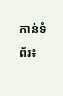កាន់ទំព័រ៖